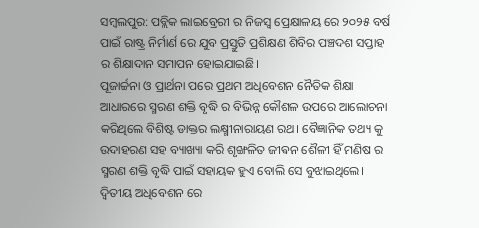ସମ୍ବଲପୁର: ପବ୍ଲିକ ଲାଇବ୍ରେରୀ ର ନିଜସ୍ୱ ପ୍ରେକ୍ଷାଳୟ ରେ ୨୦୨୫ ବର୍ଷ ପାଇଁ ରାଷ୍ଟ୍ର ନିର୍ମାର୍ଣ ରେ ଯୁବ ପ୍ରସ୍ତୁତି ପ୍ରଶିକ୍ଷଣ ଶିବିର ପଞ୍ଚଦଶ ସପ୍ତାହ ର ଶିକ୍ଷାଦାନ ସମାପନ ହୋଇଯାଇଛି।
ପୂଜାର୍ଚ୍ଚନା ଓ ପ୍ରାର୍ଥନା ପରେ ପ୍ରଥମ ଅଧିବେଶନ ନୈତିକ ଶିକ୍ଷା ଆଧାରରେ ସ୍ମରଣ ଶକ୍ତି ବୃଦ୍ଧି ର ବିଭିନ୍ନ କୌଶଳ ଉପରେ ଆଲୋଚନା କରିଥିଲେ ବିଶିଷ୍ଟ ଡାକ୍ତର ଲକ୍ଷ୍ମୀନାରାୟଣ ରଥ। ବୈଜ୍ଞାନିକ ତଥ୍ୟ କୁ ଉଦାହରଣ ସହ ବ୍ୟାଖ୍ୟା କରି ଶୃଙ୍ଖଳିତ ଜୀଵନ ଶୈଳୀ ହିଁ ମଣିଷ ର ସ୍ମରଣ ଶକ୍ତି ବୃଦ୍ଧି ପାଇଁ ସହାୟକ ହୁଏ ବୋଲି ସେ ବୁଝାଇଥିଲେ।
ଦ୍ଵିତୀୟ ଅଧିବେଶନ ରେ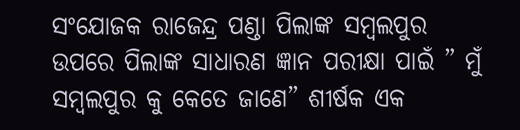ସଂଯୋଜକ ରାଜେନ୍ଦ୍ର ପଣ୍ଡା ପିଲାଙ୍କ ସମ୍ବଲପୁର ଉପରେ ପିଲାଙ୍କ ସାଧାରଣ ଜ୍ଞାନ ପରୀକ୍ଷା ପାଇଁ ” ମୁଁ ସମ୍ଵଲପୁର କୁ କେତେ ଜାଣେ” ଶୀର୍ଷକ ଏକ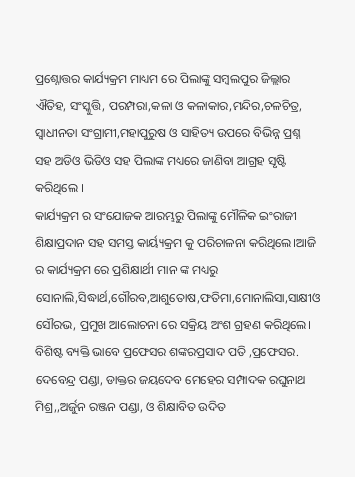ପ୍ରଶ୍ନୋତ୍ତର କାର୍ଯ୍ୟକ୍ରମ ମାଧ୍ୟମ ରେ ପିଲାଙ୍କୁ ସମ୍ବଲପୁର ଜିଲ୍ଲାର ଐତିହ, ସଂସ୍କୁତ୍ତି, ପରମ୍ପରା,କଳା ଓ କଳାକାର,ମନ୍ଦିର,ଚଳଚିତ୍ର, ସ୍ୱାଧୀନତା ସଂଗ୍ରାମୀ,ମହାପୁରୁଷ ଓ ସାହିତ୍ୟ ଉପରେ ବିଭିନ୍ନ ପ୍ରଶ୍ନ ସହ ଅଡିଓ ଭିଡିଓ ସହ ପିଲାଙ୍କ ମଧ୍ୟରେ ଜାଣିବା ଆଗ୍ରହ ସୃଷ୍ଟି କରିଥିଲେ ।
କାର୍ଯ୍ୟକ୍ରମ ର ସଂଯୋଜକ ଆରମ୍ଭରୁ ପିଲାଙ୍କୁ ମୌଳିକ ଇଂରାଜୀ ଶିକ୍ଷାପ୍ରଦାନ ସହ ସମସ୍ତ କାର୍ୟ୍ୟକ୍ରମ କୁ ପରିଚାଳନା କରିଥିଲେ।ଆଜି ର କାର୍ଯ୍ୟକ୍ରମ ରେ ପ୍ରଶିକ୍ଷାର୍ଥୀ ମାନ ଙ୍କ ମଧ୍ୟରୁ ସୋନାଲି,ସିଦ୍ଧାର୍ଥ,ଗୌରବ,ଆଶୁତୋଷ,ଫତିମା,ମୋନାଲିସା,ସାକ୍ଷୀଓ ସୌରଭ, ପ୍ରମୁଖ ଆଲୋଚନା ରେ ସକ୍ରିୟ ଅଂଶ ଗ୍ରହଣ କରିଥିଲେ। ବିଶିଷ୍ଟ ବ୍ୟକ୍ତି ଭାବେ ପ୍ରଫେସର ଶଙ୍କରପ୍ରସାଦ ପତି ,ପ୍ରଫେସର. ଦେବେନ୍ଦ୍ର ପଣ୍ଡା, ଡାକ୍ତର ଜୟଦେବ ମେହେର ସମ୍ପାଦକ ରଘୁନାଥ ମିଶ୍ର,,ଅର୍ଜୁନ ରଞ୍ଜନ ପଣ୍ଡା, ଓ ଶିକ୍ଷାବିତ ଉଦିତ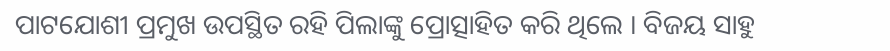ପାଟଯୋଶୀ ପ୍ରମୁଖ ଉପସ୍ଥିତ ରହି ପିଲାଙ୍କୁ ପ୍ରୋତ୍ସାହିତ କରି ଥିଲେ । ବିଜୟ ସାହୁ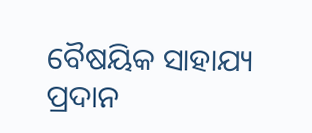ବୈଷୟିକ ସାହାଯ୍ୟ ପ୍ରଦାନ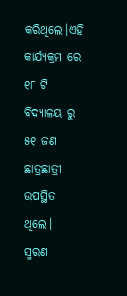କରିଥିଲେ।ଏହି କାର୍ଯ୍ୟକ୍ରମ ରେ ୧୮ ଟି ବିଦ୍ୟାଳୟ ରୁ ୫୧ ଜଣ ଛାତ୍ରଛାତ୍ରୀ ଉପସ୍ଥିତ ଥିଲେ।
ସ୍ମରଣ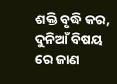ଶକ୍ତି ବୃଦ୍ଧି କର, ଦୁନିଆଁ ବିଷୟ ରେ ଜାଣ